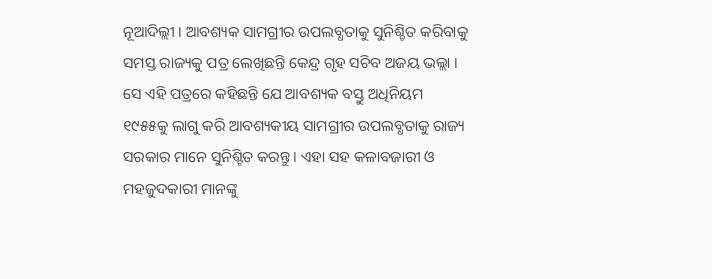ନୂଆଦିଲ୍ଲୀ । ଆବଶ୍ୟକ ସାମଗ୍ରୀର ଉପଲବ୍ଧତାକୁ ସୁନିଶ୍ଚିତ କରିବାକୁ ସମସ୍ତ ରାଜ୍ୟକୁ ପତ୍ର ଲେଖିଛନ୍ତି କେନ୍ଦ୍ର ଗୃହ ସଚିବ ଅଜୟ ଭଲ୍ଲା ।
ସେ ଏହି ପତ୍ରରେ କହିଛନ୍ତି ଯେ ଆବଶ୍ୟକ ବସ୍ତୁ ଅଧିନିୟମ ୧୯୫୫କୁ ଲାଗୁ କରି ଆବଶ୍ୟକୀୟ ସାମଗ୍ରୀର ଉପଲବ୍ଧତାକୁ ରାଜ୍ୟ ସରକାର ମାନେ ସୁନିଶ୍ଟିତ କରନ୍ତୁ । ଏହା ସହ କଳାବଜାରୀ ଓ ମହଜୁଦକାରୀ ମାନଙ୍କୁ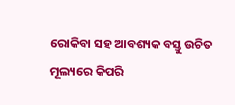ରୋକିବା ସହ ଆବଶ୍ୟକ ବସ୍ତୁ ଉଚିତ ମୂଲ୍ୟରେ କିପରି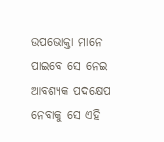ଉପଭୋକ୍ତା ମାନେ ପାଇବେ ସେ ନେଇ ଆବଶ୍ୟକ ପଦକ୍ଷେପ ନେବାକୁ ସେ ଏହି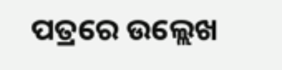ପତ୍ରରେ ଉଲ୍ଲେଖ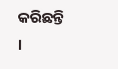କରିଛନ୍ତି ।